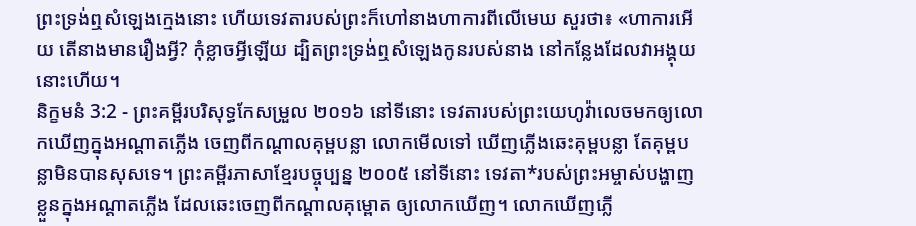ព្រះទ្រង់ឮសំឡេងក្មេងនោះ ហើយទេវតារបស់ព្រះក៏ហៅនាងហាការពីលើមេឃ សួរថា៖ «ហាការអើយ តើនាងមានរឿងអ្វី? កុំខ្លាចអ្វីឡើយ ដ្បិតព្រះទ្រង់ឮសំឡេងកូនរបស់នាង នៅកន្លែងដែលវាអង្គុយនោះហើយ។
និក្ខមនំ 3:2 - ព្រះគម្ពីរបរិសុទ្ធកែសម្រួល ២០១៦ នៅទីនោះ ទេវតារបស់ព្រះយេហូវ៉ាលេចមកឲ្យលោកឃើញក្នុងអណ្ដាតភ្លើង ចេញពីកណ្ដាលគុម្ពបន្លា លោកមើលទៅ ឃើញភ្លើងឆេះគុម្ពបន្លា តែគុម្ពបន្លាមិនបានសុសទេ។ ព្រះគម្ពីរភាសាខ្មែរបច្ចុប្បន្ន ២០០៥ នៅទីនោះ ទេវតា*របស់ព្រះអម្ចាស់បង្ហាញខ្លួនក្នុងអណ្ដាតភ្លើង ដែលឆេះចេញពីកណ្ដាលគុម្ពោត ឲ្យលោកឃើញ។ លោកឃើញភ្លើ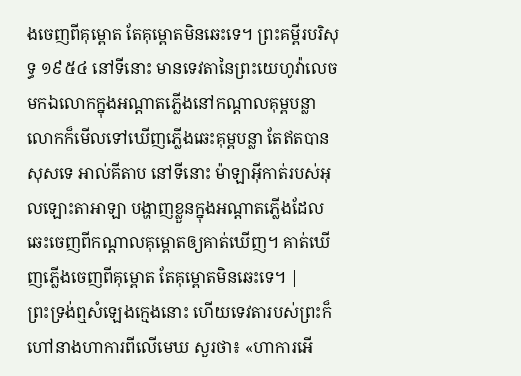ងចេញពីគុម្ពោត តែគុម្ពោតមិនឆេះទេ។ ព្រះគម្ពីរបរិសុទ្ធ ១៩៥៤ នៅទីនោះ មានទេវតានៃព្រះយេហូវ៉ាលេចមកឯលោកក្នុងអណ្តាតភ្លើងនៅកណ្តាលគុម្ពបន្លា លោកក៏មើលទៅឃើញភ្លើងឆេះគុម្ពបន្លា តែឥតបានសុសទេ អាល់គីតាប នៅទីនោះ ម៉ាឡាអ៊ីកាត់របស់អុលឡោះតាអាឡា បង្ហាញខ្លួនក្នុងអណ្ដាតភ្លើងដែលឆេះចេញពីកណ្តាលគុម្ពោតឲ្យគាត់ឃើញ។ គាត់ឃើញភ្លើងចេញពីគុម្ពោត តែគុម្ពោតមិនឆេះទេ។ |
ព្រះទ្រង់ឮសំឡេងក្មេងនោះ ហើយទេវតារបស់ព្រះក៏ហៅនាងហាការពីលើមេឃ សួរថា៖ «ហាការអើ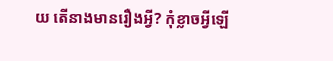យ តើនាងមានរឿងអ្វី? កុំខ្លាចអ្វីឡើ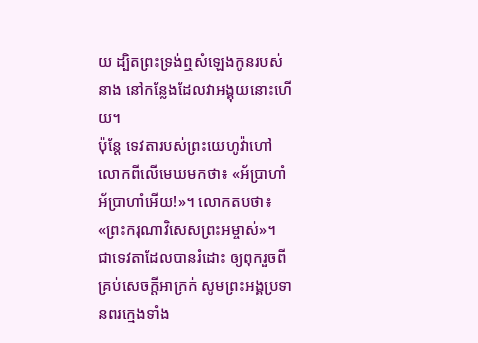យ ដ្បិតព្រះទ្រង់ឮសំឡេងកូនរបស់នាង នៅកន្លែងដែលវាអង្គុយនោះហើយ។
ប៉ុន្តែ ទេវតារបស់ព្រះយេហូវ៉ាហៅលោកពីលើមេឃមកថា៖ «អ័ប្រាហាំ អ័ប្រាហាំអើយ!»។ លោកតបថា៖ «ព្រះករុណាវិសេសព្រះអម្ចាស់»។
ជាទេវតាដែលបានរំដោះ ឲ្យពុករួចពីគ្រប់សេចក្ដីអាក្រក់ សូមព្រះអង្គប្រទានពរក្មេងទាំង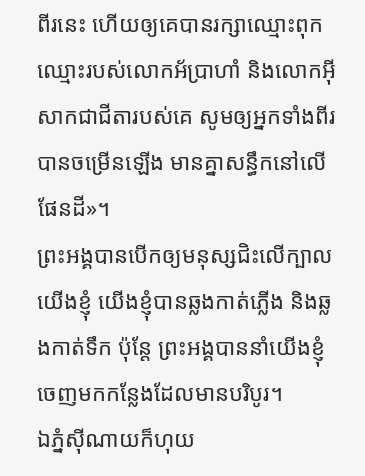ពីរនេះ ហើយឲ្យគេបានរក្សាឈ្មោះពុក ឈ្មោះរបស់លោកអ័ប្រាហាំ និងលោកអ៊ីសាកជាជីតារបស់គេ សូមឲ្យអ្នកទាំងពីរបានចម្រើនឡើង មានគ្នាសន្ធឹកនៅលើផែនដី»។
ព្រះអង្គបានបើកឲ្យមនុស្សជិះលើក្បាលយើងខ្ញុំ យើងខ្ញុំបានឆ្លងកាត់ភ្លើង និងឆ្លងកាត់ទឹក ប៉ុន្តែ ព្រះអង្គបាននាំយើងខ្ញុំ ចេញមកកន្លែងដែលមានបរិបូរ។
ឯភ្នំស៊ីណាយក៏ហុយ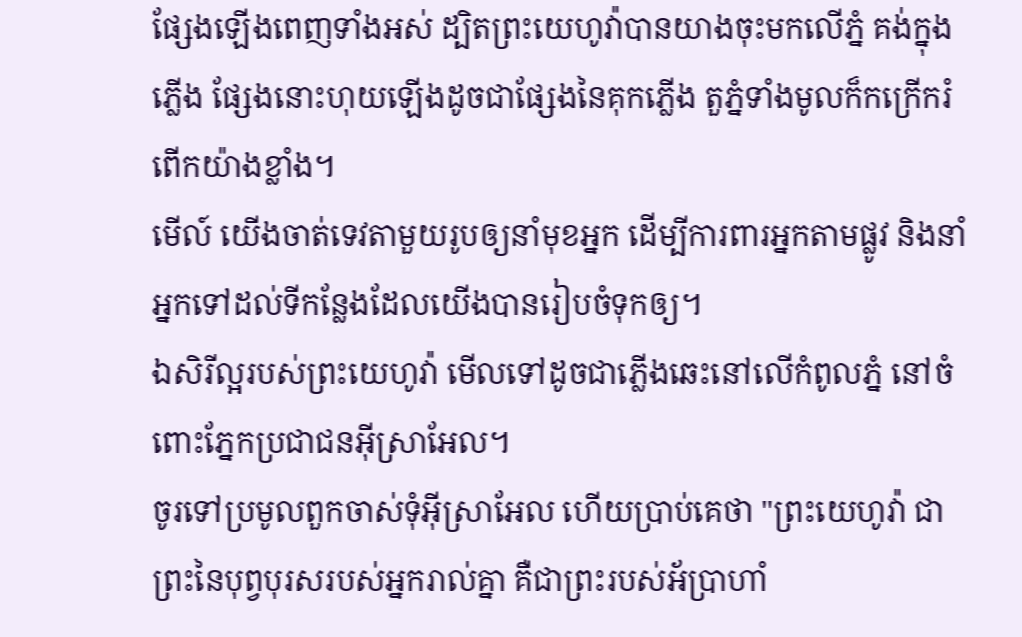ផ្សែងឡើងពេញទាំងអស់ ដ្បិតព្រះយេហូវ៉ាបានយាងចុះមកលើភ្នំ គង់ក្នុងភ្លើង ផ្សែងនោះហុយឡើងដូចជាផ្សែងនៃគុកភ្លើង តួភ្នំទាំងមូលក៏កក្រើករំពើកយ៉ាងខ្លាំង។
មើល៍ យើងចាត់ទេវតាមួយរូបឲ្យនាំមុខអ្នក ដើម្បីការពារអ្នកតាមផ្លូវ និងនាំអ្នកទៅដល់ទីកន្លែងដែលយើងបានរៀបចំទុកឲ្យ។
ឯសិរីល្អរបស់ព្រះយេហូវ៉ា មើលទៅដូចជាភ្លើងឆេះនៅលើកំពូលភ្នំ នៅចំពោះភ្នែកប្រជាជនអ៊ីស្រាអែល។
ចូរទៅប្រមូលពួកចាស់ទុំអ៊ីស្រាអែល ហើយប្រាប់គេថា "ព្រះយេហូវ៉ា ជាព្រះនៃបុព្វបុរសរបស់អ្នករាល់គ្នា គឺជាព្រះរបស់អ័ប្រាហាំ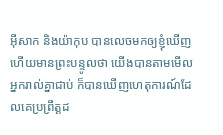អ៊ីសាក និងយ៉ាកុប បានលេចមកឲ្យខ្ញុំឃើញ ហើយមានព្រះបន្ទូលថា យើងបានតាមមើលអ្នករាល់គ្នាជាប់ ក៏បានឃើញហេតុការណ៍ដែលគេប្រព្រឹត្តដ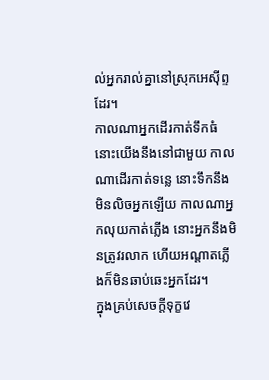ល់អ្នករាល់គ្នានៅស្រុកអេស៊ីព្ទដែរ។
កាលណាអ្នកដើរកាត់ទឹកធំ នោះយើងនឹងនៅជាមួយ កាលណាដើរកាត់ទន្លេ នោះទឹកនឹងមិនលិចអ្នកឡើយ កាលណាអ្នកលុយកាត់ភ្លើង នោះអ្នកនឹងមិនត្រូវរលាក ហើយអណ្ដាតភ្លើងក៏មិនឆាប់ឆេះអ្នកដែរ។
ក្នុងគ្រប់សេចក្ដីទុក្ខវេ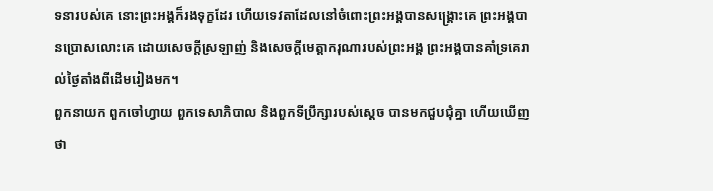ទនារបស់គេ នោះព្រះអង្គក៏រងទុក្ខដែរ ហើយទេវតាដែលនៅចំពោះព្រះអង្គបានសង្គ្រោះគេ ព្រះអង្គបានប្រោសលោះគេ ដោយសេចក្ដីស្រឡាញ់ និងសេចក្ដីមេត្តាករុណារបស់ព្រះអង្គ ព្រះអង្គបានគាំទ្រគេរាល់ថ្ងៃតាំងពីដើមរៀងមក។
ពួកនាយក ពួកចៅហ្វាយ ពួកទេសាភិបាល និងពួកទីប្រឹក្សារបស់ស្តេច បានមកជួបជុំគ្នា ហើយឃើញថា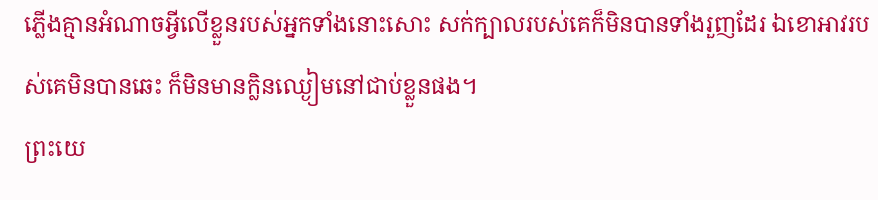ភ្លើងគ្មានអំណាចអ្វីលើខ្លួនរបស់អ្នកទាំងនោះសោះ សក់ក្បាលរបស់គេក៏មិនបានទាំងរួញដែរ ឯខោអាវរបស់គេមិនបានឆេះ ក៏មិនមានក្លិនឈ្ងៀមនៅជាប់ខ្លួនផង។
ព្រះយេ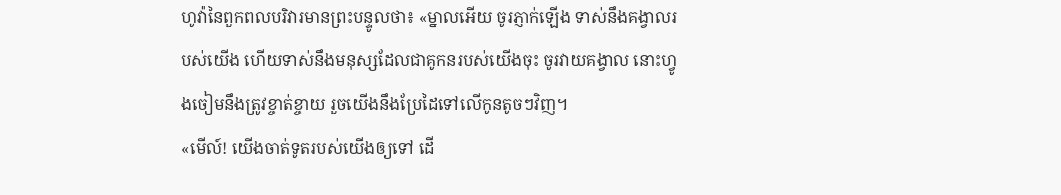ហូវ៉ានៃពួកពលបរិវារមានព្រះបន្ទូលថា៖ «ម្នាលអើយ ចូរភ្ញាក់ឡើង ទាស់នឹងគង្វាលរបស់យើង ហើយទាស់នឹងមនុស្សដែលជាគូកនរបស់យើងចុះ ចូរវាយគង្វាល នោះហ្វូងចៀមនឹងត្រូវខ្ចាត់ខ្ចាយ រួចយើងនឹងប្រែដៃទៅលើកូនតូចៗវិញ។
«មើល៍! យើងចាត់ទូតរបស់យើងឲ្យទៅ ដើ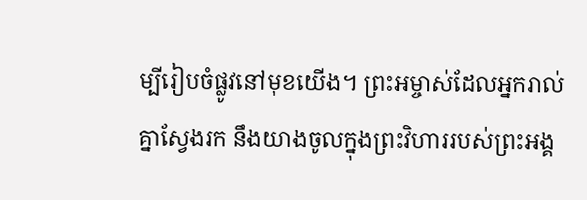ម្បីរៀបចំផ្លូវនៅមុខយើង។ ព្រះអម្ចាស់ដែលអ្នករាល់គ្នាស្វែងរក នឹងយាងចូលក្នុងព្រះវិហាររបស់ព្រះអង្គ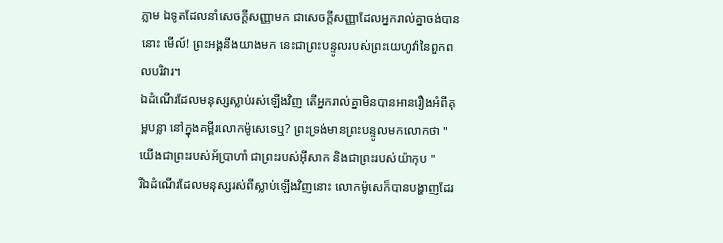ភ្លាម ឯទូតដែលនាំសេចក្ដីសញ្ញាមក ជាសេចក្ដីសញ្ញាដែលអ្នករាល់គ្នាចង់បាននោះ មើល៍! ព្រះអង្គនឹងយាងមក នេះជាព្រះបន្ទូលរបស់ព្រះយេហូវ៉ានៃពួកពលបរិវារ។
ឯដំណើរដែលមនុស្សស្លាប់រស់ឡើងវិញ តើអ្នករាល់គ្នាមិនបានអានរឿងអំពីគុម្ពបន្លា នៅក្នុងគម្ពីរលោកម៉ូសេទេឬ? ព្រះទ្រង់មានព្រះបន្ទូលមកលោកថា "យើងជាព្រះរបស់អ័ប្រាហាំ ជាព្រះរបស់អ៊ីសាក និងជាព្រះរបស់យ៉ាកុប "
រីឯដំណើរដែលមនុស្សរស់ពីស្លាប់ឡើងវិញនោះ លោកម៉ូសេក៏បានបង្ហាញដែរ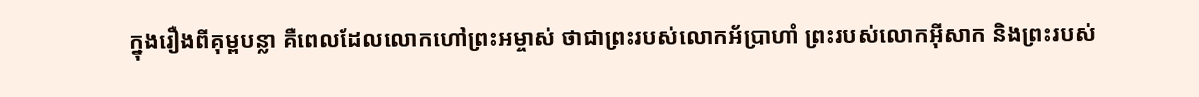ក្នុងរឿងពីគុម្ពបន្លា គឺពេលដែលលោកហៅព្រះអម្ចាស់ ថាជាព្រះរបស់លោកអ័ប្រាហាំ ព្រះរបស់លោកអ៊ីសាក និងព្រះរបស់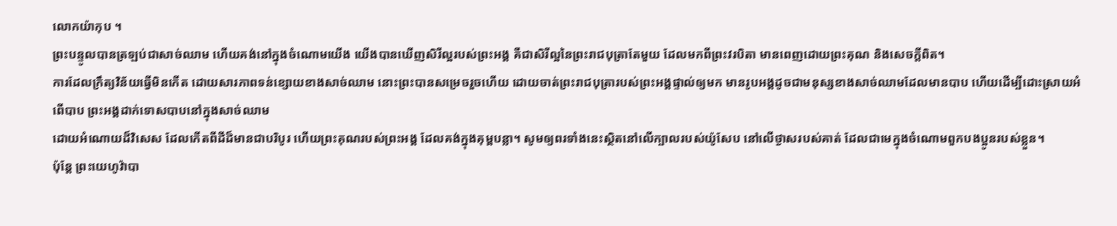លោកយ៉ាកុប ។
ព្រះបន្ទូលបានត្រឡប់ជាសាច់ឈាម ហើយគង់នៅក្នុងចំណោមយើង យើងបានឃើញសិរីល្អរបស់ព្រះអង្គ គឺជាសិរីល្អនៃព្រះរាជបុត្រាតែមួយ ដែលមកពីព្រះវរបិតា មានពេញដោយព្រះគុណ និងសេចក្តីពិត។
ការដែលក្រឹត្យវិន័យធ្វើមិនកើត ដោយសារភាពទន់ខ្សោយខាងសាច់ឈាម នោះព្រះបានសម្រេចរួចហើយ ដោយចាត់ព្រះរាជបុត្រារបស់ព្រះអង្គផ្ទាល់ឲ្យមក មានរូបអង្គដូចជាមនុស្សខាងសាច់ឈាមដែលមានបាប ហើយដើម្បីដោះស្រាយអំពើបាប ព្រះអង្គដាក់ទោសបាបនៅក្នុងសាច់ឈាម
ដោយអំណោយដ៏វិសេស ដែលកើតពីដីដ៏មានជាបរិបូរ ហើយព្រះគុណរបស់ព្រះអង្គ ដែលគង់ក្នុងគុម្ពបន្លា។ សូមឲ្យពរទាំងនេះស្ថិតនៅលើក្បាលរបស់យ៉ូសែប នៅលើថ្ងាសរបស់គាត់ ដែលជាមេក្នុងចំណោមពួកបងប្អូនរបស់ខ្លួន។
ប៉ុន្ដែ ព្រះយេហូវ៉ាបា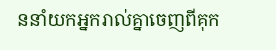ននាំយកអ្នករាល់គ្នាចេញពីគុក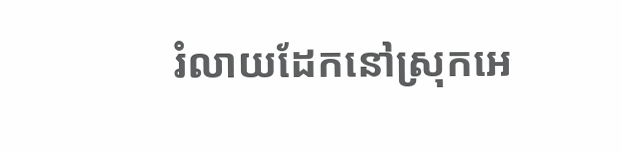រំលាយដែកនៅស្រុកអេ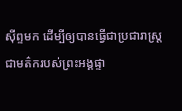ស៊ីព្ទមក ដើម្បីឲ្យបានធ្វើជាប្រជារាស្ត្រ ជាមត៌ករបស់ព្រះអង្គផ្ទា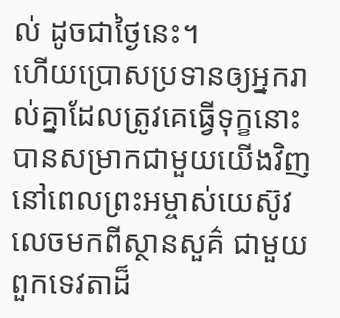ល់ ដូចជាថ្ងៃនេះ។
ហើយប្រោសប្រទានឲ្យអ្នករាល់គ្នាដែលត្រូវគេធ្វើទុក្ខនោះ បានសម្រាកជាមួយយើងវិញ នៅពេលព្រះអម្ចាស់យេស៊ូវលេចមកពីស្ថានសួគ៌ ជាមួយពួកទេវតាដ៏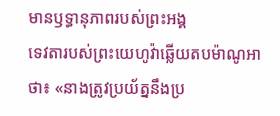មានឫទ្ធានុភាពរបស់ព្រះអង្គ
ទេវតារបស់ព្រះយេហូវ៉ាឆ្លើយតបម៉ាណូអាថា៖ «នាងត្រូវប្រយ័ត្ននឹងប្រ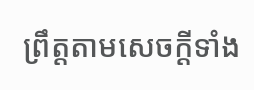ព្រឹត្តតាមសេចក្ដីទាំង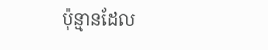ប៉ុន្មានដែល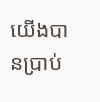យើងបានប្រាប់